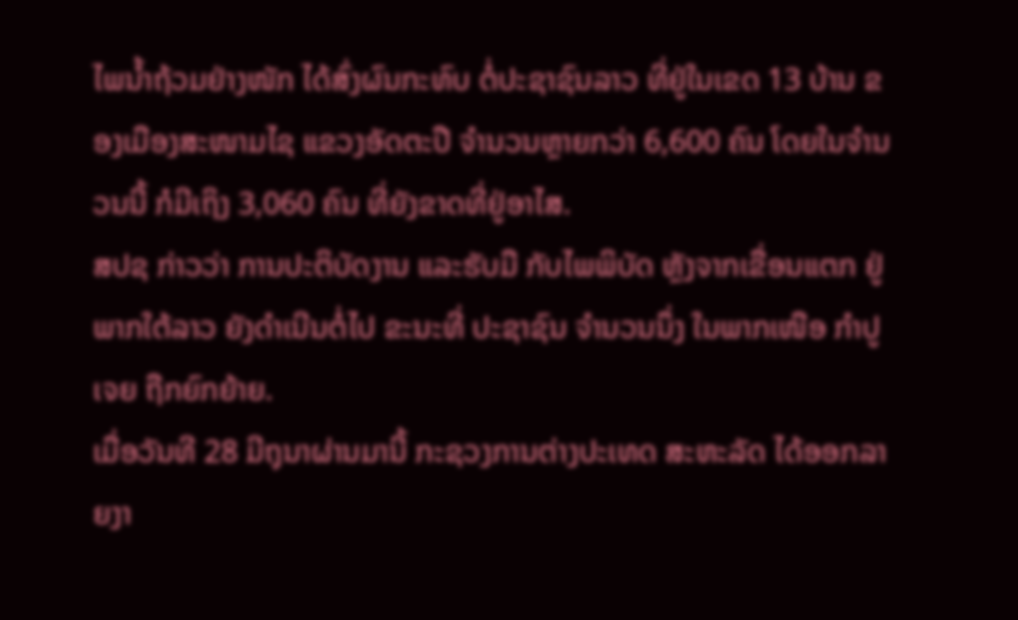ໄພນ້ຳຖ້ວມຢ່າງໜັກ ໄດ້ສົ່ງຜົນກະທົບ ຕໍ່ປະຊາຊົນລາວ ທີ່ຢູ່ໃນເຂດ 13 ບ້ານ ຂອງເມືອງສະໜາມໄຊ ແຂວງອັດຕະປື ຈຳນວນຫຼາຍກວ່າ 6,600 ຄົນ ໂດຍໃນຈຳນວນນີ້ ກໍມີເຖິງ 3,060 ຄົນ ທີ່ຍັງຂາດທີ່ຢູ່ອາໄສ.
ສປຊ ກ່າວວ່າ ການປະຕິບັດງານ ແລະຮັບມື ກັບໄພພິບັດ ຫຼັງຈາກເຂື່ອນແຕກ ຢູ່ພາກໃຕ້ລາວ ຍັງດຳເນີນຕໍ່ໄປ ຂະນະທີ່ ປະຊາຊົນ ຈຳນວນນຶ່ງ ໃນພາກເໜືອ ກຳປູເຈຍ ຖືກຍົກຍ້າຍ.
ເມື່ອວັນທີ 28 ມີຖຸນາຜ່ານມານີ້ ກະຊວງການຕ່າງປະເທດ ສະຫະລັດ ໄດ້ອອກລາຍງາ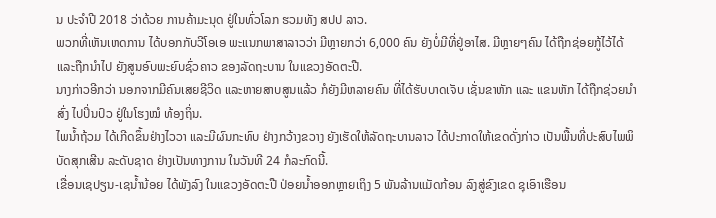ນ ປະຈໍາປີ 2018 ວ່າດ້ວຍ ການຄ້າມະນຸດ ຢູ່ໃນທົ່ວໂລກ ຮວມທັງ ສປປ ລາວ.
ພວກທີ່ເຫັນເຫດການ ໄດ້ບອກກັບວີໂອເອ ພະແນກພາສາລາວວ່າ ມີຫຼາຍກວ່າ 6,000 ຄົນ ຍັງບໍ່ມີທີ່ຢູ່ອາໄສ. ມີຫຼາຍໆຄົນ ໄດ້ຖືກຊ່ອຍກູ້ໄວ້ໄດ້ ແລະຖືກນຳໄປ ຍັງສູນອົບພະຍົບຊົ່ວຄາວ ຂອງລັດຖະບານ ໃນແຂວງອັດຕະປື.
ນາງກ່າວອີກວ່າ ນອກຈາກມີຄົນເສຍຊີວິດ ແລະຫາຍສາບສູນແລ້ວ ກໍຍັງມີຫລາຍຄົນ ທີ່ໄດ້ຮັບບາດເຈັບ ເຊັ່ນຂາຫັກ ແລະ ແຂນຫັກ ໄດ້ຖືກຊ່ວຍນໍາສົ່ງ ໄປປິ່ນປົວ ຢູ່ໃນໂຮງໝໍ ທ້ອງຖິ່ນ.
ໄພນ້ຳຖ້ວມ ໄດ້ເກີດຂຶ້ນຢ່າງໄວວາ ແລະມີຜົນກະທົບ ຢ່າງກວ້າງຂວາງ ຍັງເຮັດໃຫ້ລັດຖະບານລາວ ໄດ້ປະກາດໃຫ້ເຂດດັ່ງກ່າວ ເປັນພື້ນທີ່ປະສົບໄພພິບັດສຸກເສີນ ລະດັບຊາດ ຢ່າງເປັນທາງການ ໃນວັນທີ 24 ກໍລະກົດນີ້.
ເຂື່ອນເຊປຽນ-ເຊນ້ຳນ້ອຍ ໄດ້ພັງລົງ ໃນແຂວງອັດຕະປື ປ່ອຍນ້ຳອອກຫຼາຍເຖິງ 5 ພັນລ້ານແມັດກ້ອນ ລົງສູ່ຂົງເຂດ ຊຸເອົາເຮືອນ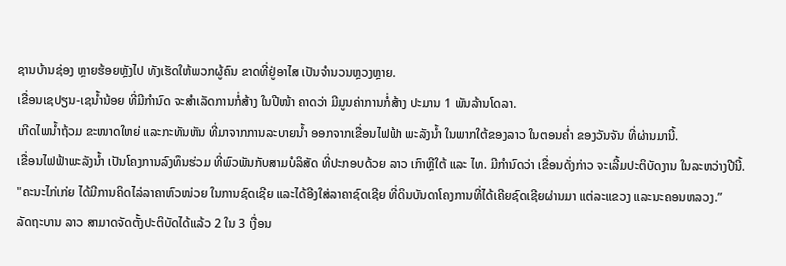ຊານບ້ານຊ່ອງ ຫຼາຍຮ້ອຍຫຼັງໄປ ທັງເຮັດໃຫ້ພວກຜູ້ຄົນ ຂາດທີ່ຢູ່ອາໄສ ເປັນຈຳນວນຫຼວງຫຼາຍ.
ເຂື່ອນເຊປຽນ-ເຊນໍ້ານ້ອຍ ທີ່ມີກຳນົດ ຈະສຳເລັດການກໍ່ສ້າງ ໃນປີໜ້າ ຄາດວ່າ ມີມູນຄ່າການກໍ່ສ້າງ ປະມານ 1 ພັນລ້ານໂດລາ.
ເກີດໄພນໍ້າຖ້ວມ ຂະໜາດໃຫຍ່ ແລະກະທັນຫັນ ທີ່ມາຈາກການລະບາຍນ້ຳ ອອກຈາກເຂື່ອນໄຟຟ້າ ພະລັງນ້ຳ ໃນພາກໃຕ້ຂອງລາວ ໃນຕອນຄໍ່າ ຂອງວັນຈັນ ທີ່ຜ່ານມານີ້.
ເຂື່ອນໄຟຟ້າພະລັງນ້ຳ ເປັນໂຄງການລົງທຶນຮ່ວມ ທີ່ພົວພັນກັບສາມບໍລິສັດ ທີ່ປະກອບດ້ວຍ ລາວ ເກົາຫຼີໃຕ້ ແລະ ໄທ. ມີກຳນົດວ່າ ເຂື່ອນດັ່ງກ່າວ ຈະເລີ້ມປະຕິບັດງານ ໃນລະຫວ່າງປີນີ້.
"ຄະນະໄກ່ເກ່ຍ ໄດ້ມີການຄິດໄລ່ລາຄາຫົວໜ່ວຍ ໃນການຊົດເຊີຍ ແລະໄດ້ອີງໃສ່ລາຄາຊົດເຊີຍ ທີ່ດິນບັນດາໂຄງການທີ່ໄດ້ເຄີຍຊົດເຊີຍຜ່ານມາ ແຕ່ລະແຂວງ ແລະນະຄອນຫລວງ.”
ລັດຖະບານ ລາວ ສາມາດຈັດຕັ້ງປະຕິບັດໄດ້ແລ້ວ 2 ໃນ 3 ເງື່ອນ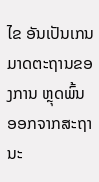ໄຂ ອັນເປັນເກນມາດຕະຖານຂອງການ ຫຼຸດພົ້ນ ອອກຈາກສະຖານະ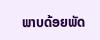ພາບດ້ອຍພັດ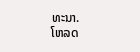ທະນາ.
ໂຫລດ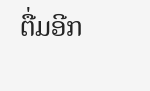ຕື່ມອີກ